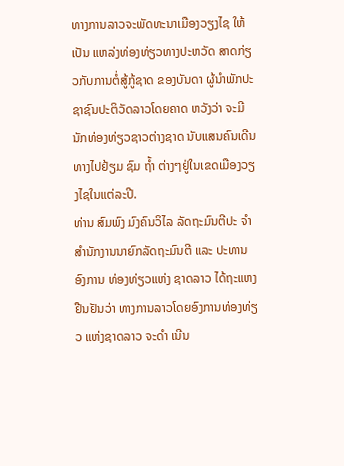ທາງການລາວຈະພັດທະນາເມືອງວຽງໄຊ ໃຫ້ເປັນ ແຫລ່ງທ່ອງທ່ຽວທາງປະຫວັດ ສາດກ່ຽວກັບການຕໍ່ສູ້ກູ້ຊາດ ຂອງບັນດາ ຜູ້ນຳພັກປະຊາຊົນປະຕິວັດລາວໂດຍຄາດ ຫວັງວ່າ ຈະມີນັກທ່ອງທ່ຽວຊາວຕ່າງຊາດ ນັບແສນຄົນເດີນທາງໄປຢ້ຽມ ຊົມ ຖໍ້າ ຕ່າງໆຢູ່ໃນເຂດເມືອງວຽງໄຊໃນແຕ່ລະປີ.
ທ່ານ ສົມພົງ ມົງຄົນວິໄລ ລັດຖະມົນຕີປະ ຈຳສຳນັກງານນາຍົກລັດຖະມົນຕີ ແລະ ປະທານອົງການ ທ່ອງທ່ຽວແຫ່ງ ຊາດລາວ ໄດ້ຖະແຫງຢືນຢັນວ່າ ທາງການລາວໂດຍອົງການທ່ອງທ່ຽວ ແຫ່ງຊາດລາວ ຈະດຳ ເນີນ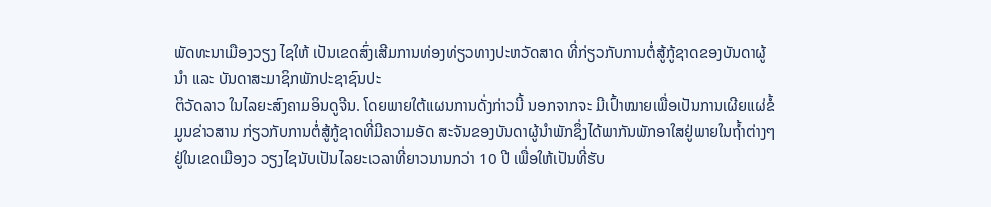ພັດທະນາເມືອງວຽງ ໄຊໃຫ້ ເປັນເຂດສົ່ງເສີມການທ່ອງທ່ຽວທາງປະຫວັດສາດ ທີ່ກ່ຽວກັບການຕໍ່ສູ້ກູ້ຊາດຂອງບັນດາຜູ້ນຳ ແລະ ບັນດາສະມາຊິກພັກປະຊາຊົນປະ
ຕິວັດລາວ ໃນໄລຍະສົງຄາມອິນດູຈີນ. ໂດຍພາຍໃຕ້ແຜນການດັ່ງກ່າວນີ້ ນອກຈາກຈະ ມີເປົ້າໝາຍເພື່ອເປັນການເຜີຍແຜ່ຂໍ້ມູນຂ່າວສານ ກ່ຽວກັບການຕໍ່ສູ້ກູ້ຊາດທີ່ມີຄວາມອັດ ສະຈັນຂອງບັນດາຜູ້ນຳພັກຊຶ່ງໄດ້ພາກັນພັກອາໃສຢູ່ພາຍໃນຖ້ຳຕ່າງໆຢູ່ໃນເຂດເມືອງວ ວຽງໄຊນັບເປັນໄລຍະເວລາທີ່ຍາວນານກວ່າ 10 ປີ ເພື່ອໃຫ້ເປັນທີ່ຮັບ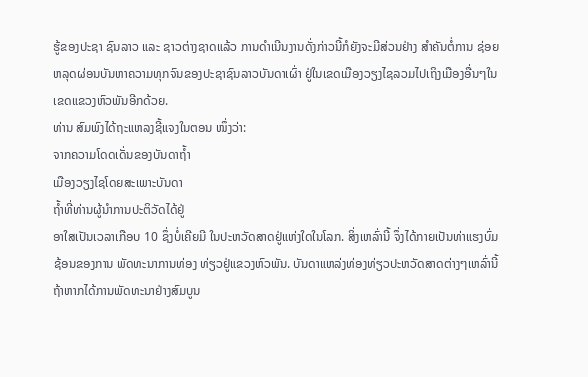ຮູ້ຂອງປະຊາ ຊົນລາວ ແລະ ຊາວຕ່າງຊາດແລ້ວ ການດຳເນີນງານດັ່ງກ່າວນີ້ກໍຍັງຈະມີສ່ວນຢ່າງ ສຳຄັນຕໍ່ການ ຊ່ອຍຫລຸດຜ່ອນບັນຫາຄວາມທຸກຈົນຂອງປະຊາຊົນລາວບັນດາເຜົ່າ ຢູ່ໃນເຂດເມືອງວຽງໄຊລວມໄປເຖິງເມືອງອື່ນໆໃນເຂດແຂວງຫົວພັນອີກດ້ວຍ.
ທ່ານ ສົມພົງໄດ້ຖະແຫລງຊີ້ແຈງໃນຕອນ ໜຶ່ງວ່າ:
ຈາກຄວາມໂດດເດັ່ນຂອງບັນດາຖ້ຳ
ເມືອງວຽງໄຊໂດຍສະເພາະບັນດາ
ຖ້ຳທີ່ທ່ານຜູ້ນຳການປະຕິວັດໄດ້ຢູ່
ອາໃສເປັນເວລາເກືອບ 10 ຊຶ່ງບໍ່ເຄີຍມີ ໃນປະຫວັດສາດຢູ່ແຫ່ງໃດໃນໂລກ. ສິ່ງເຫລົ່ານີ້ ຈຶ່ງໄດ້ກາຍເປັນທ່າແຮງບົ່ມຊ້ອນຂອງການ ພັດທະນາການທ່ອງ ທ່ຽວຢູ່ແຂວງຫົວພັນ. ບັນດາແຫລ່ງທ່ອງທ່ຽວປະຫວັດສາດຕ່າງໆເຫລົ່ານີ້ ຖ້າຫາກໄດ້ການພັດທະນາຢ່າງສົມບູນ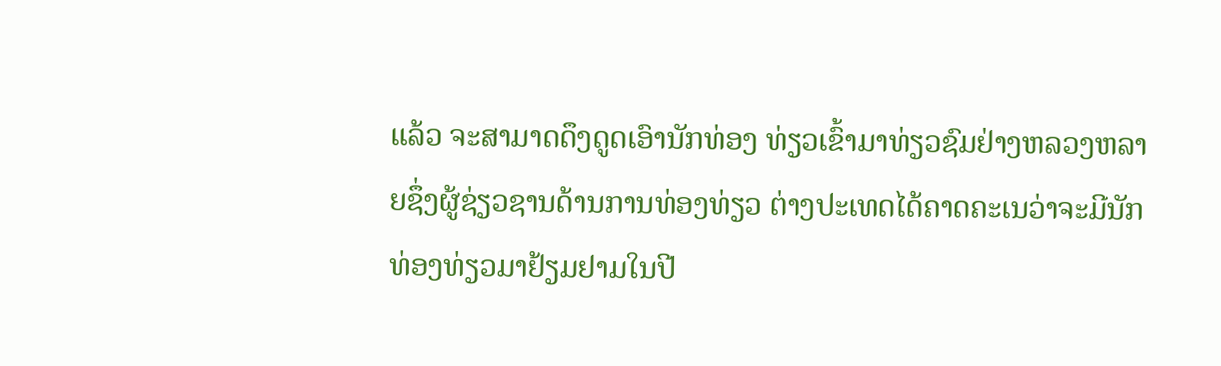ແລ້ວ ຈະສາມາດດຶງດູດເອົານັກທ່ອງ ທ່ຽວເຂົ້າມາທ່ຽວຊົມຢ່າງຫລວງຫລາຍຊຶ່ງຜູ້ຊ່ຽວຊານດ້ານການທ່ອງທ່ຽວ ຕ່າງປະເທດໄດ້ຄາດຄະເນວ່າຈະມີນັກທ່ອງທ່ຽວມາຢ້ຽມຢາມໃນປີ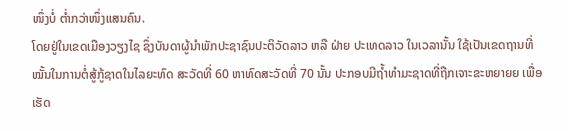ໜຶ່ງບໍ່ ຕ່ຳກວ່າໜຶ່ງແສນຄົນ.
ໂດຍຢູ່ໃນເຂດເມືອງວຽງໄຊ ຊຶ່ງບັນດາຜູ້ນຳພັກປະຊາຊົນປະຕິວັດລາວ ຫລື ຝ່າຍ ປະເທດລາວ ໃນເວລານັ້ນ ໃຊ້ເປັນເຂດຖານທີ່ໝັ້ນໃນການຕໍ່ສູ້ກູ້ຊາດໃນໄລຍະທົດ ສະວັດທີ່ 60 ຫາທົດສະວັດທີ່ 70 ນັ້ນ ປະກອບມີຖ້ຳທຳມະຊາດທີ່ຖືກເຈາະຂະຫຍາຍຍ ເພື່ອເຮັດ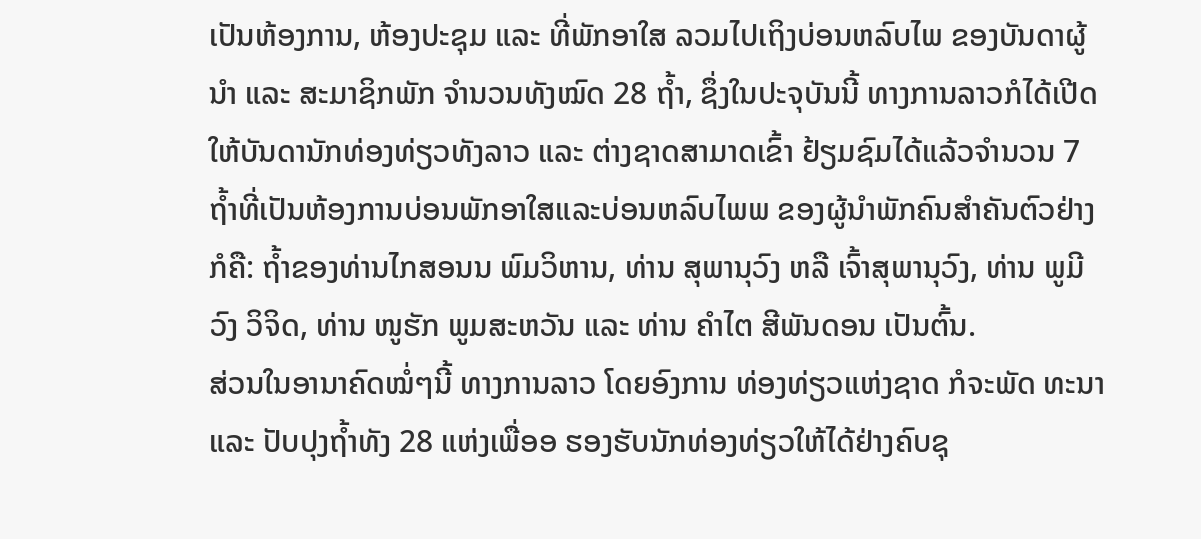ເປັນຫ້ອງການ, ຫ້ອງປະຊຸມ ແລະ ທີ່ພັກອາໃສ ລວມໄປເຖິງບ່ອນຫລົບໄພ ຂອງບັນດາຜູ້ນຳ ແລະ ສະມາຊິກພັກ ຈຳນວນທັງໝົດ 28 ຖ້ຳ, ຊຶ່ງໃນປະຈຸບັນນີ້ ທາງການລາວກໍໄດ້ເປີດໃຫ້ບັນດານັກທ່ອງທ່ຽວທັງລາວ ແລະ ຕ່າງຊາດສາມາດເຂົ້າ ຢ້ຽມຊົມໄດ້ແລ້ວຈຳນວນ 7 ຖ້ຳທີ່ເປັນຫ້ອງການບ່ອນພັກອາໃສແລະບ່ອນຫລົບໄພພ ຂອງຜູ້ນຳພັກຄົນສຳຄັນຕົວຢ່າງກໍຄື: ຖ້ຳຂອງທ່ານໄກສອນນ ພົມວິຫານ, ທ່ານ ສຸພານຸວົງ ຫລື ເຈົ້າສຸພານຸວົງ, ທ່ານ ພູມີວົງ ວິຈິດ, ທ່ານ ໜູຮັກ ພູມສະຫວັນ ແລະ ທ່ານ ຄຳໄຕ ສີພັນດອນ ເປັນຕົ້ນ.
ສ່ວນໃນອານາຄົດໝໍ່ໆນີ້ ທາງການລາວ ໂດຍອົງການ ທ່ອງທ່ຽວແຫ່ງຊາດ ກໍຈະພັດ ທະນາ ແລະ ປັບປຸງຖ້ຳທັງ 28 ແຫ່ງເພື່ອອ ຮອງຮັບນັກທ່ອງທ່ຽວໃຫ້ໄດ້ຢ່າງຄົບຊຸ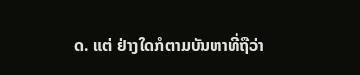ດ. ແຕ່ ຢ່າງໃດກໍຕາມບັນຫາທີ່ຖືວ່າ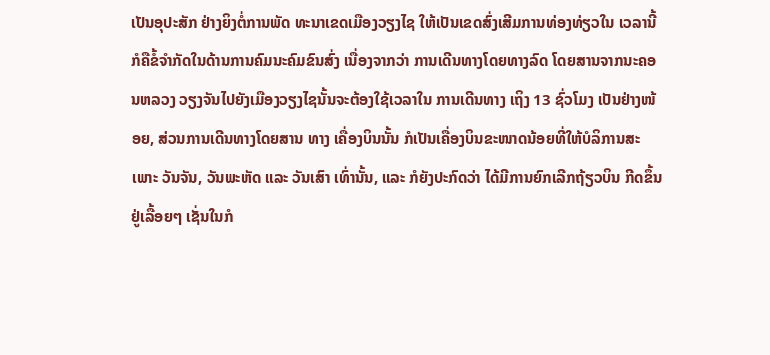ເປັນອຸປະສັກ ຢ່າງຍິງຕໍ່ການພັດ ທະນາເຂດເມືອງວຽງໄຊ ໃຫ້ເປັນເຂດສົ່ງເສີມການທ່ອງທ່ຽວໃນ ເວລານີ້ ກໍຄືຂໍ້ຈຳກັດໃນດ້ານການຄົມນະຄົມຂົນສົ່ງ ເນື່ອງຈາກວ່າ ການເດີນທາງໂດຍທາງລົດ ໂດຍສານຈາກນະຄອນຫລວງ ວຽງຈັນໄປຍັງເມືອງວຽງໄຊນັ້ນຈະຕ້ອງໃຊ້ເວລາໃນ ການເດີນທາງ ເຖິງ 13 ຊົ່ວໂມງ ເປັນຢ່າງໜ້ອຍ, ສ່ວນການເດີນທາງໂດຍສານ ທາງ ເຄື່ອງບິນນັ້ນ ກໍເປັນເຄື່ອງບິນຂະໜາດນ້ອຍທີ່ໃຫ້ບໍລິການສະເພາະ ວັນຈັນ, ວັນພະຫັດ ແລະ ວັນເສົາ ເທົ່ານັ້ນ, ແລະ ກໍຍັງປະກົດວ່າ ໄດ້ມີການຍົກເລີກຖ້ຽວບິນ ກີດຂຶ້ນ ຢູ່ເລື້ອຍໆ ເຊັ່ນໃນກໍ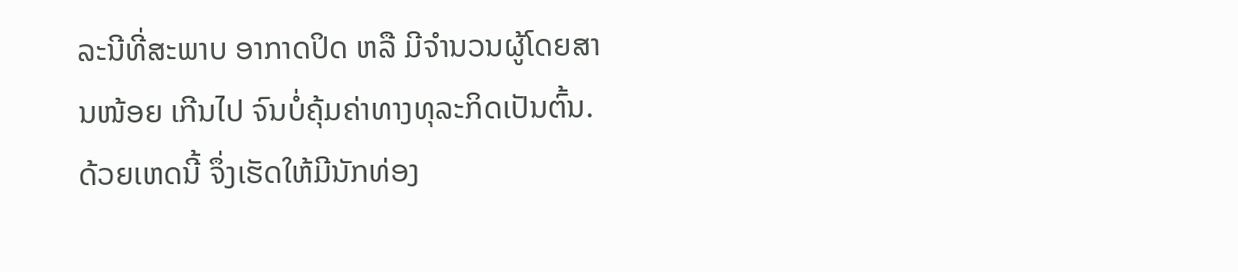ລະນີທີ່ສະພາບ ອາກາດປິດ ຫລື ມີຈຳນວນຜູ້ໂດຍສານໜ້ອຍ ເກີນໄປ ຈົນບໍ່ຄຸ້ມຄ່າທາງທຸລະກິດເປັນຕົ້ນ.
ດ້ວຍເຫດນີ້ ຈຶ່ງເຮັດໃຫ້ມີນັກທ່ອງ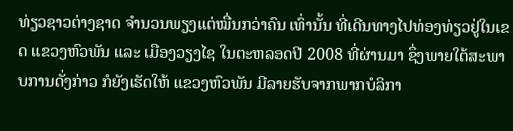ທ່ຽວຊາວຕ່າງຊາດ ຈຳນວນພຽງແຕ່ໝື່ນກວ່າຄົນ ເທົ່ານັ້ນ ທີ່ເດີນທາງໄປທ່ອງທ່ຽວຢູ່ໃນເຂດ ແຂວງຫົວພັນ ແລະ ເມືອງວຽງໄຊ ໃນຕະຫລອດປີ 2008 ທີ່ຜ່ານມາ ຊຶ່ງພາຍໃຕ້ສະພາບການດັ່ງກ່າວ ກໍຍັງເຮັດໃຫ້ ແຂວງຫົວພັນ ມີລາຍຮັບຈາກພາກບໍລິກາ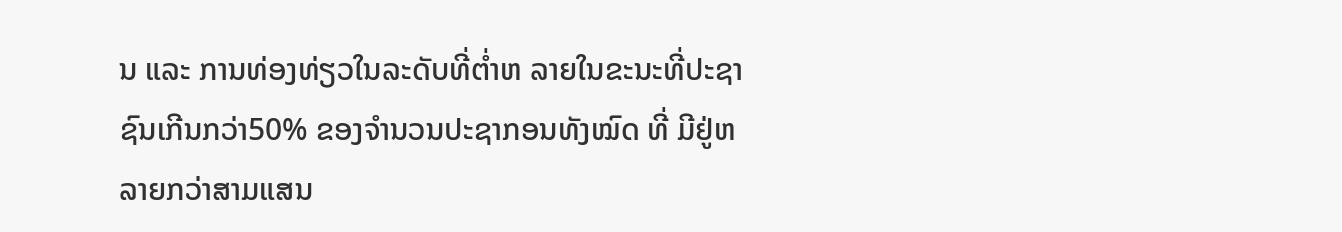ນ ແລະ ການທ່ອງທ່ຽວໃນລະດັບທີ່ຕ່ຳຫ ລາຍໃນຂະນະທີ່ປະຊາຊົນເກີນກວ່າ50% ຂອງຈຳນວນປະຊາກອນທັງໝົດ ທີ່ ມີຢູ່ຫລາຍກວ່າສາມແສນ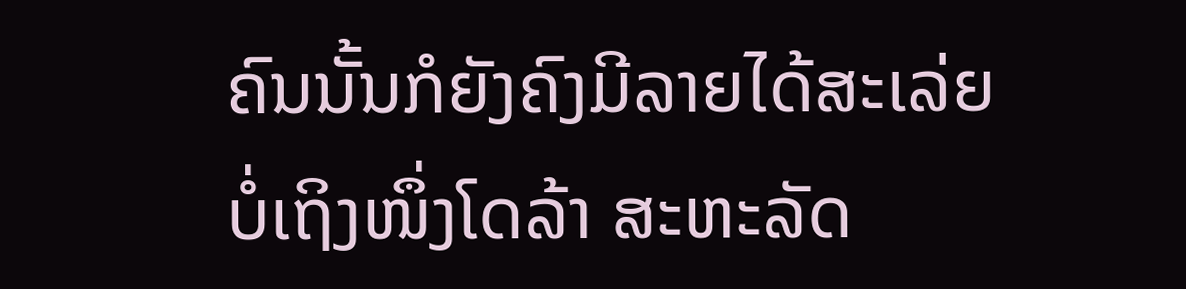ຄົນນັ້ນກໍຍັງຄົງມີລາຍໄດ້ສະເລ່ຍບໍ່ເຖິງໜຶ່ງໂດລ້າ ສະຫະລັດ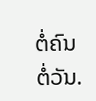ຕໍ່ຄົນ ຕໍ່ວັນ.